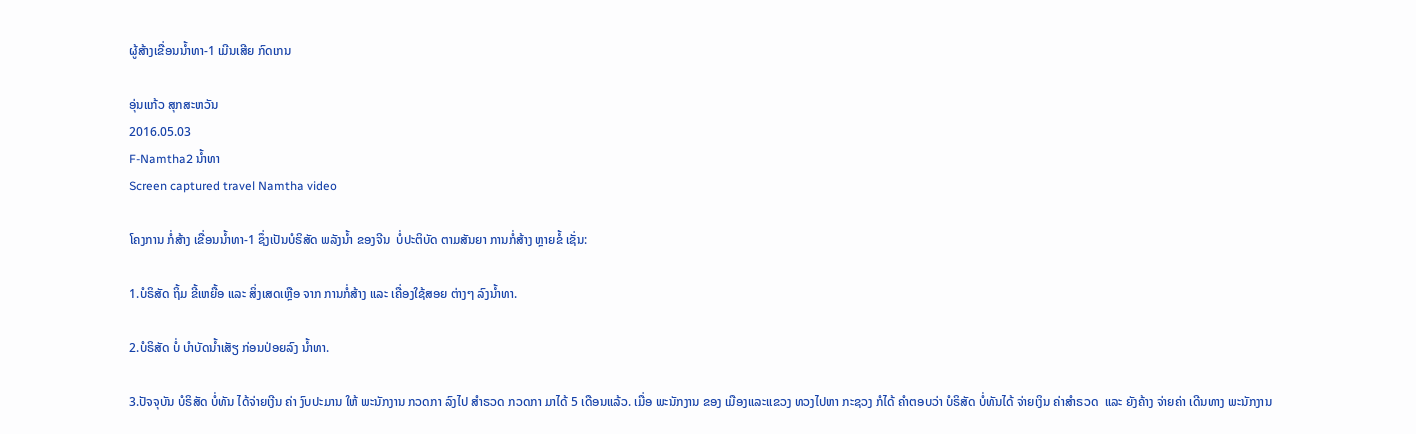ຜູ້ສ້າງເຂື່ອນນໍ້າທາ-1 ເມີນເສີຍ ກົດເກນ

ອຸ່ນແກ້ວ ສຸກສະຫວັນ
2016.05.03
F-Namtha2 ນໍ້າທາ
Screen captured travel Namtha video

ໂຄງການ ກໍ່ສ້າງ ເຂື່ອນນໍ້າທາ-1 ຊຶ່ງເປັນບໍຣິສັດ ພລັງນໍ້າ ຂອງຈີນ  ບໍ່ປະຕິບັດ ຕາມສັນຍາ ການກໍ່ສ້າງ ຫຼາຍຂໍ້ ເຊັ່ນ:

1.ບໍຣິສັດ ຖິ້ມ ຂີ້ເຫຍື້ອ ແລະ ສິ່ງເສດເຫຼືອ ຈາກ ການກໍ່ສ້າງ ແລະ ເຄື່ອງໃຊ້ສອຍ ຕ່າງໆ ລົງນໍ້າທາ.

2.ບໍຣິສັດ ບໍ່ ບຳບັດນໍ້າເສັຽ ກ່ອນປ່ອຍລົງ ນໍ້າທາ.

3.ປັຈຈຸບັນ ບໍຣິສັດ ບໍ່ທັນ ໄດ້ຈ່າຍເງີນ ຄ່າ ງົບປະມານ ໃຫ້ ພະນັກງານ ກວດກາ ລົງໄປ ສຳຣວດ ກວດກາ ມາໄດ້ 5 ເດືອນແລ້ວ. ເມື່ອ ພະນັກງານ ຂອງ ເມືອງແລະແຂວງ ທວງໄປຫາ ກະຊວງ ກໍໄດ້ ຄຳຕອບວ່າ ບໍຣິສັດ ບໍ່ທັນໄດ້ ຈ່າຍເງິນ ຄ່າສຳຣວດ  ແລະ ຍັງຄ້າງ ຈ່າຍຄ່າ ເດີນທາງ ພະນັກງານ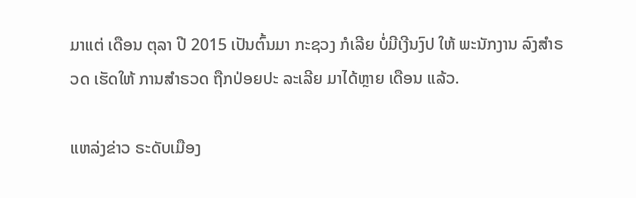ມາແຕ່ ເດືອນ ຕຸລາ ປີ 2015 ເປັນຕົ້ນມາ ກະຊວງ ກໍເລີຍ ບໍ່ມີເງີນງົປ ໃຫ້ ພະນັກງານ ລົງສຳຣວດ ເຮັດໃຫ້ ການສໍາຣວດ ຖືກປ່ອຍປະ ລະເລີຍ ມາໄດ້ຫຼາຍ ເດືອນ ແລ້ວ.

ແຫລ່ງຂ່າວ ຣະດັບເມືອງ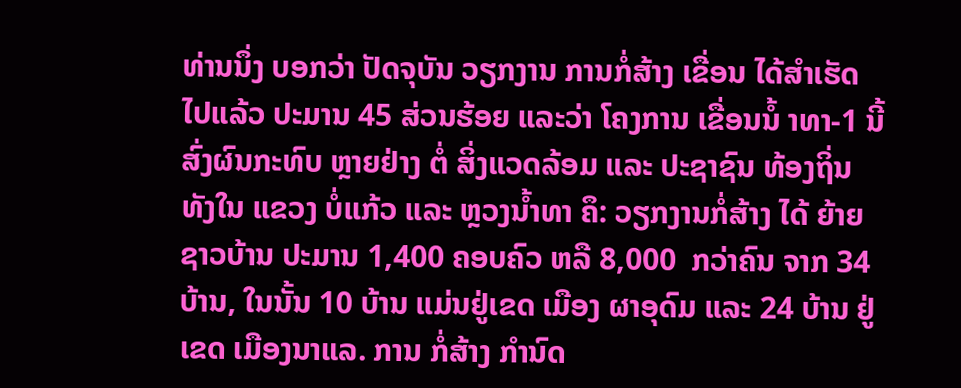ທ່ານນຶ່ງ ບອກວ່າ ປັດຈຸບັນ ວຽກງານ ການກໍ່ສ້າງ ເຂື່ອນ ໄດ້ສໍາເຮັດ ໄປແລ້ວ ປະມານ 45 ສ່ວນຮ້ອຍ ແລະວ່າ ໂຄງການ ເຂື່ອນນໍ້ າທາ-1 ນີ້ ສົ່ງຜົນກະທົບ ຫຼາຍຢ່າງ ຕໍ່ ສິ່ງແວດລ້ອມ ແລະ ປະຊາຊົນ ທ້ອງຖິ່ນ ທັງໃນ ແຂວງ ບໍ່ແກ້ວ ແລະ ຫຼວງນໍ້າທາ ຄຶ: ວຽກງານກໍ່ສ້າງ ໄດ້ ຍ້າຍ ຊາວບ້ານ ປະມານ 1,400 ຄອບຄົວ ຫລື 8,000  ກວ່າຄົນ ຈາກ 34 ບ້ານ, ໃນນັ້ນ 10 ບ້ານ ແມ່ນຢູ່ເຂດ ເມືອງ ຜາອຸດົມ ແລະ 24 ບ້ານ ຢູ່ເຂດ ເມືອງນາແລ. ການ ກໍ່ສ້າງ ກໍານົດ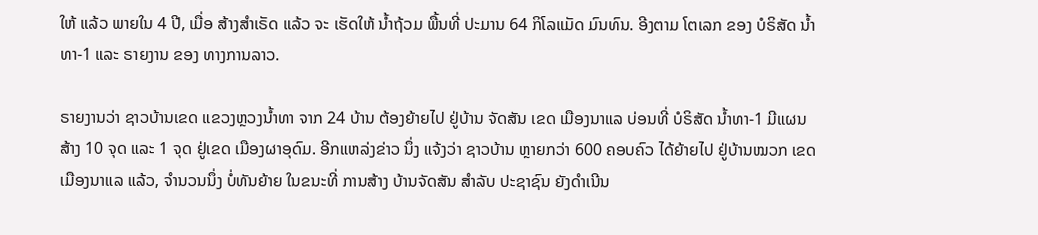ໃຫ້ ແລ້ວ ພາຍໃນ 4 ປີ, ເມື່ອ ສ້າງສໍາເຣັດ ແລ້ວ ຈະ ເຮັດໃຫ້ ນໍ້າຖ້ວມ ພື້ນທີ່ ປະມານ 64 ກິໂລແມັດ ມົນທົນ. ອີງຕາມ ໂຕເລກ ຂອງ ບໍຣິສັດ ນໍ້າທາ-1 ແລະ ຣາຍງານ ຂອງ ທາງການລາວ.

ຣາຍງານວ່າ ຊາວບ້ານເຂດ ແຂວງຫຼວງນໍ້າທາ ຈາກ 24 ບ້ານ ຕ້ອງຍ້າຍໄປ ຢູ່ບ້ານ ຈັດສັນ ເຂດ ເມືອງນາແລ ບ່ອນທີ່ ບໍຣິສັດ ນໍ້າທາ-1 ມີແຜນສ້າງ 10 ຈຸດ ແລະ 1 ຈຸດ ຢູ່ເຂດ ເມືອງຜາອຸດົມ. ອີກແຫລ່ງຂ່າວ ນຶ່ງ ແຈ້ງວ່າ ຊາວບ້ານ ຫຼາຍກວ່າ 600 ຄອບຄົວ ໄດ້ຍ້າຍໄປ ຢູ່ບ້ານໝວກ ເຂດ ເມືອງນາແລ ແລ້ວ, ຈໍານວນນຶ່ງ ບໍ່ທັນຍ້າຍ ໃນຂນະທີ່ ການສ້າງ ບ້ານຈັດສັນ ສໍາລັບ ປະຊາຊົນ ຍັງດໍາເນີນ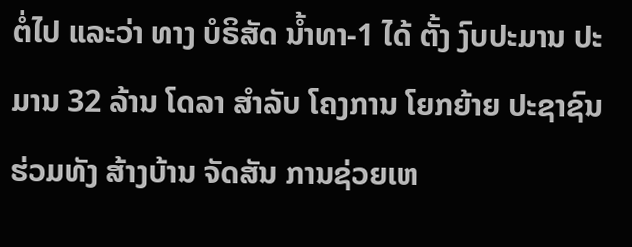ຕໍ່ໄປ ແລະວ່າ ທາງ ບໍຣິສັດ ນໍ້າທາ-1 ໄດ້ ຕັ້ງ ງົບປະມານ ປະມານ 32 ລ້ານ ໂດລາ ສໍາລັບ ໂຄງການ ໂຍກຍ້າຍ ປະຊາຊົນ ຮ່ວມທັງ ສ້າງບ້ານ ຈັດສັນ ການຊ່ວຍເຫ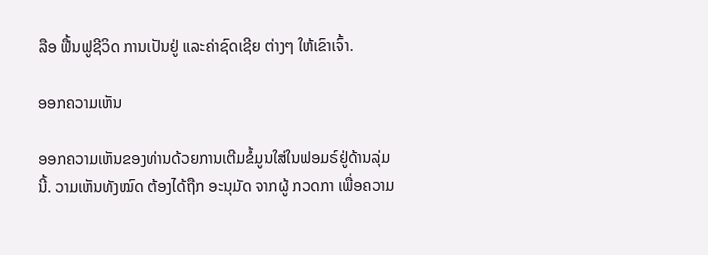ລືອ ຟື້ນຟູຊີວິດ ການເປັນຢູ່ ແລະຄ່າຊົດເຊີຍ ຕ່າງໆ ໃຫ້ເຂົາເຈົ້າ.

ອອກຄວາມເຫັນ

ອອກຄວາມເຫັນຂອງທ່ານດ້ວຍການເຕີມຂໍ້ມູນໃສ່ໃນຟອມຣ໌ຢູ່ດ້ານລຸ່ມນີ້. ວາມເຫັນທັງໝົດ ຕ້ອງໄດ້ຖືກ ອະນຸມັດ ຈາກຜູ້ ກວດກາ ເພື່ອຄວາມ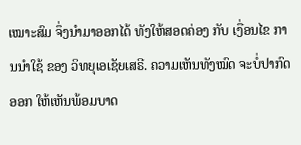ເໝາະສົມ ຈຶ່ງນໍາມາອອກໄດ້ ທັງໃຫ້ສອດຄ່ອງ ກັບ ເງື່ອນໄຂ ການນຳໃຊ້ ຂອງ ວິທຍຸເອເຊັຍເສຣີ. ຄວາມເຫັນທັງໝົດ ຈະບໍ່ປາກົດອອກ ໃຫ້ເຫັນພ້ອມບາດ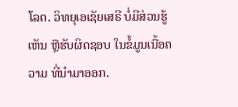ໂລດ. ວິທຍຸເອເຊັຍເສຣີ ບໍ່ມີສ່ວນຮູ້ເຫັນ ຫຼືຮັບຜິດຊອບ ໃນຂໍ້ມູນເນື້ອຄວາມ ທີ່ນໍາມາອອກ.